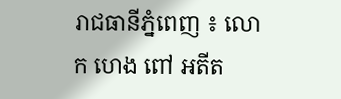រាជធានីភ្នំពេញ ៖ លោក ហេង ពៅ អតីត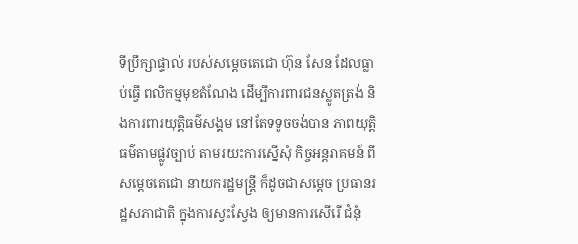ទីប្រឹក្សាផ្ទាល់ របស់សម្តេចតេជោ ហ៊ុន សែន ដែលធ្លាប់ធ្វើ ពលិកម្មមុខតំណែង ដើម្បីការពារជនស្លូតត្រង់ និងការពារយុត្តិធម៌សង្គម នៅតែទទូចចង់បាន ភាពយុត្តិធម៌តាមផ្លូវច្បាប់ តាមរយះការស្នើសុំ កិច្ចអន្តរាគមន៍ ពីសម្តេចតេជោ នាយករដ្ឋមន្ត្រី ក៏ដូចជាសម្តេច ប្រធានរដ្ឋសភាជាតិ ក្នុងការស្វះស្វែង ឲ្យមានការសើរើ ជំនុំ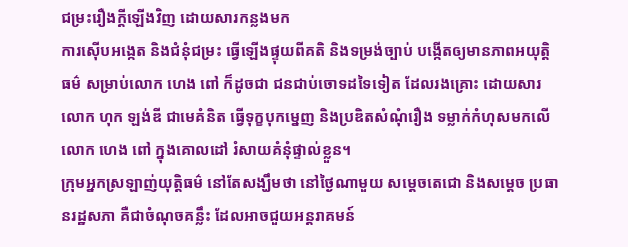ជម្រះរឿងក្តីឡើងវិញ ដោយសារកន្លងមក
ការស៊ើបអង្កេត និងជំនុំជម្រះ ធ្វើឡើងផ្ទុយពីគតិ និងទម្រង់ច្បាប់ បង្កើតឲ្យមានភាពអយុត្តិធម៌ សម្រាប់លោក ហេង ពៅ ក៏ដូចជា ជនជាប់ចោទដទៃទៀត ដែលរងគ្រោះ ដោយសារលោក ហុក ឡង់ឌី ជាមេគំនិត ធ្វើទុក្ខបុកម្នេញ និងប្រឌិតសំណុំរឿង ទម្លាក់កំហុសមកលើ លោក ហេង ពៅ ក្នុងគោលដៅ រំសាយគំនុំផ្ទាល់ខ្លួន។
ក្រុមអ្នកស្រឡាញ់យុត្តិធម៌ នៅតែសង្ឃឹមថា នៅថ្ងៃណាមួយ សម្តេចតេជោ និងសម្តេច ប្រធានរដ្ឋសភា គឺជាចំណុចគន្លឹះ ដែលអាចជួយអន្តរាគមន៍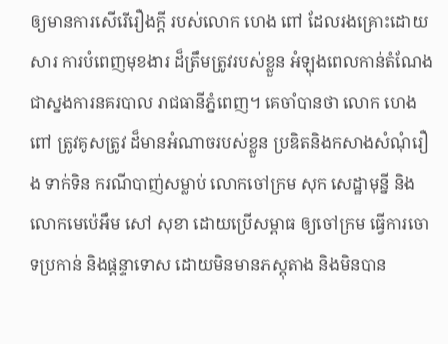ឲ្យមានការសើរើរឿងក្តី របស់លោក ហេង ពៅ ដែលរងគ្រោះដោយសារ ការបំពេញមុខងារ ដ៏ត្រឹមត្រូវរបស់ខ្លួន អំឡុងពេលកាន់តំណែង ជាស្នងការនគរបាល រាជធានីភ្នំពេញ។ គេចាំបានថា លោក ហេង ពៅ ត្រូវគូសត្រូវ ដ៏មានអំណាចរបស់ខ្លួន ប្រឌិតនិងកសាងសំណុំរឿង ទាក់ទិន ករណីបាញ់សម្លាប់ លោកចៅក្រម សុក សេដ្ឋាមុន្នី និងលោកមេប៉េអឹម សៅ សុខា ដោយប្រើសម្ពាធ ឲ្យចៅក្រម ធ្វើការចោទប្រកាន់ និងផ្តន្ទាទោស ដោយមិនមានភស្តុតាង និងមិនបាន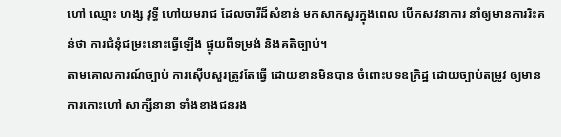ហៅ ឈ្មោះ ហង្ស វុទ្ធី ហៅយមរាជ ដែលចារីដ៏សំខាន់ មកសាកសួរក្នុងពេល បើកសវនាការ នាំឲ្យមានការរិះគន់ថា ការជំនុំជម្រះនោះធ្វើឡើង ផ្ទុយពីទម្រង់ និងគតិច្បាប់។
តាមគោលការណ៍ច្បាប់ ការស៊ើបសួរត្រូវតែធ្វើ ដោយខានមិនបាន ចំពោះបទឧក្រិដ្ឋ ដោយច្បាប់តម្រូវ ឲ្យមានការកោះហៅ សាក្សីនានា ទាំងខាងជនរង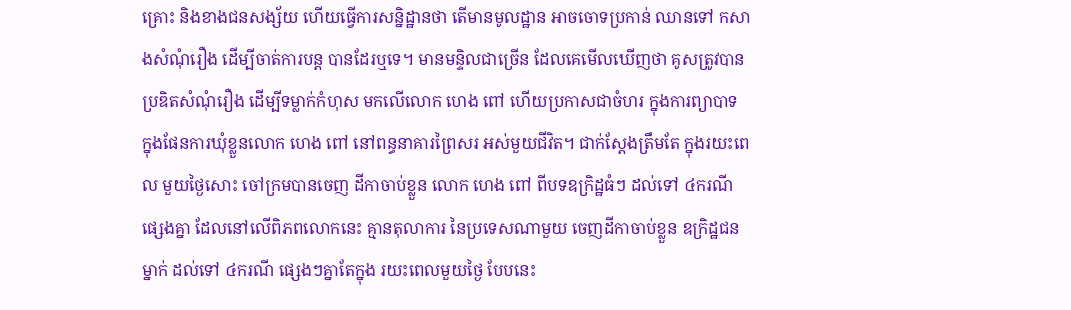គ្រោះ និងខាងជនសង្ស័យ ហើយធ្វើការសន្និដ្ឋានថា តើមានមូលដ្ឋាន អាចចោទប្រកាន់ ឈានទៅ កសាងសំណុំរឿង ដើម្បីចាត់ការបន្ត បានដែរឬទេ។ មានមន្ទិលជាច្រើន ដែលគេមើលឃើញថា គូសត្រូវបានប្រឌិតសំណុំរឿង ដើម្បីទម្លាក់កំហុស មកលើលោក ហេង ពៅ ហើយប្រកាសជាចំហរ ក្នុងការព្យាបាទ ក្នុងផែនការឃុំខ្លួនលោក ហេង ពៅ នៅពន្ធនាគារព្រៃសរ អស់មួយជីវិត។ ជាក់ស្តែងត្រឹមតែ ក្នុងរយះពេល មួយថ្ងៃសោះ ចៅក្រមបានចេញ ដីកាចាប់ខ្លួន លោក ហេង ពៅ ពីបទឧក្រិដ្ឋធំៗ ដល់ទៅ ៤ករណីផ្សេងគ្នា ដែលនៅលើពិភពលោកនេះ គ្មានតុលាការ នៃប្រទេសណាមួយ ចេញដីកាចាប់ខ្លួន ឧក្រិដ្ឋជនម្នាក់ ដល់ទៅ ៤ករណី ផ្សេងៗគ្នាតែក្នុង រយះពេលមួយថ្ងៃ បែបនេះ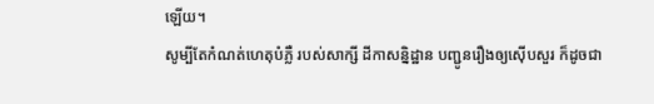ឡើយ។
សូម្បីតែកំណត់ហេតុបំភ្លឺ របស់សាក្សី ដីកាសន្និដ្ឋាន បញ្ជូនរឿងឲ្យស៊ើបសួរ ក៏ដូចជា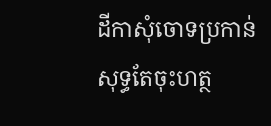ដីកាសុំចោទប្រកាន់ សុទ្ធតែចុះហត្ថ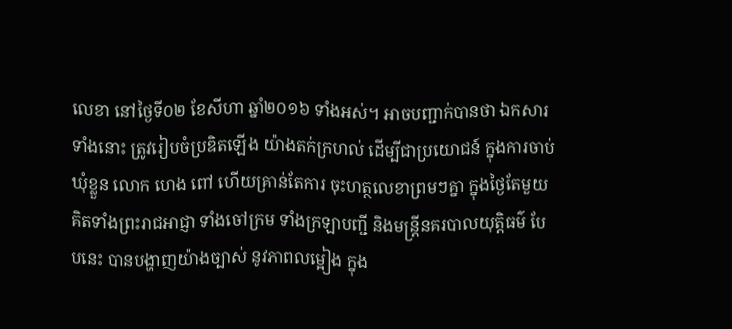លេខា នៅថ្ងៃទី០២ ខែសីហា ឆ្នាំ២០១៦ ទាំងអស់។ អាចបញ្ជាក់បានថា ឯកសារទាំងនោះ ត្រូវរៀបចំប្រឌិតឡើង យ៉ាងតក់ក្រហល់ ដើម្បីជាប្រយោជន៍ ក្នុងការចាប់ឃុំខ្លួន លោក ហេង ពៅ ហើយគ្រាន់តែការ ចុះហត្ថលេខាព្រមៗគ្នា ក្នុងថ្ងៃតែមួយ គិតទាំងព្រះរាជអាជ្ញា ទាំងចៅក្រម ទាំងក្រឡាបញ្ជី និងមន្ត្រីនគរបាលយុត្តិធម៌ បែបនេះ បានបង្ហាញយ៉ាងច្បាស់ នូវភាពលម្អៀង ក្នុង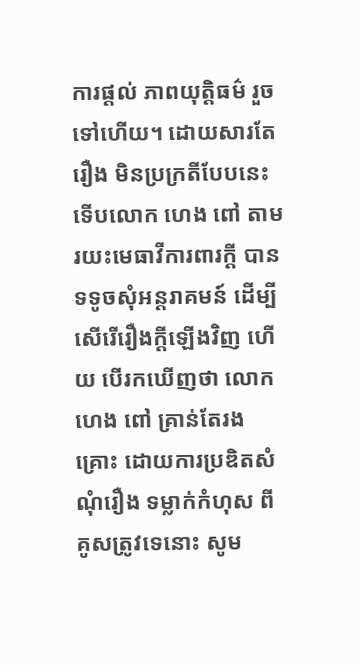ការផ្តល់ ភាពយុត្តិធម៌ រួចទៅហើយ។ ដោយសារតែរឿង មិនប្រក្រតីបែបនេះ ទើបលោក ហេង ពៅ តាមរយះមេធាវីការពារក្តី បានទទូចសុំអន្តរាគមន៍ ដើម្បីសើរើរឿងក្តីឡើងវិញ ហើយ បើរកឃើញថា លោក ហេង ពៅ គ្រាន់តែរងគ្រោះ ដោយការប្រឌិតសំណុំរឿង ទម្លាក់កំហុស ពីគូសត្រូវទេនោះ សូម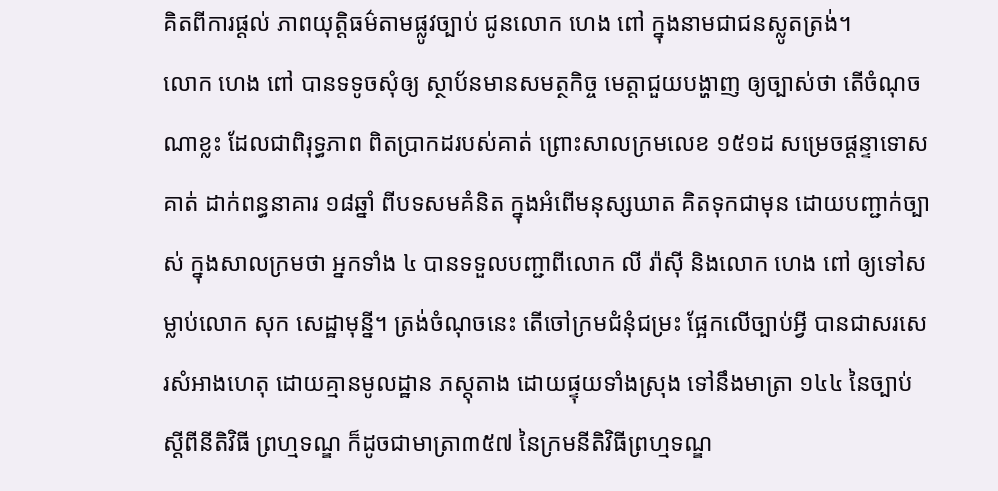គិតពីការផ្តល់ ភាពយុត្តិធម៌តាមផ្លូវច្បាប់ ជូនលោក ហេង ពៅ ក្នុងនាមជាជនស្លូតត្រង់។
លោក ហេង ពៅ បានទទូចសុំឲ្យ ស្ថាប័នមានសមត្ថកិច្ច មេត្តាជួយបង្ហាញ ឲ្យច្បាស់ថា តើចំណុចណាខ្លះ ដែលជាពិរុទ្ធភាព ពិតប្រាកដរបស់គាត់ ព្រោះសាលក្រមលេខ ១៥១ដ សម្រេចផ្តន្ទាទោសគាត់ ដាក់ពន្ធនាគារ ១៨ឆ្នាំ ពីបទសមគំនិត ក្នុងអំពើមនុស្សឃាត គិតទុកជាមុន ដោយបញ្ជាក់ច្បាស់ ក្នុងសាលក្រមថា អ្នកទាំង ៤ បានទទួលបញ្ជាពីលោក លី រ៉ាស៊ី និងលោក ហេង ពៅ ឲ្យទៅសម្លាប់លោក សុក សេដ្ឋាមុន្នី។ ត្រង់ចំណុចនេះ តើចៅក្រមជំនុំជម្រះ ផ្អែកលើច្បាប់អ្វី បានជាសរសេរសំអាងហេតុ ដោយគ្មានមូលដ្ឋាន ភស្តុតាង ដោយផ្ទុយទាំងស្រុង ទៅនឹងមាត្រា ១៤៤ នៃច្បាប់ស្តីពីនីតិវិធី ព្រហ្មទណ្ឌ ក៏ដូចជាមាត្រា៣៥៧ នៃក្រមនីតិវិធីព្រហ្មទណ្ឌ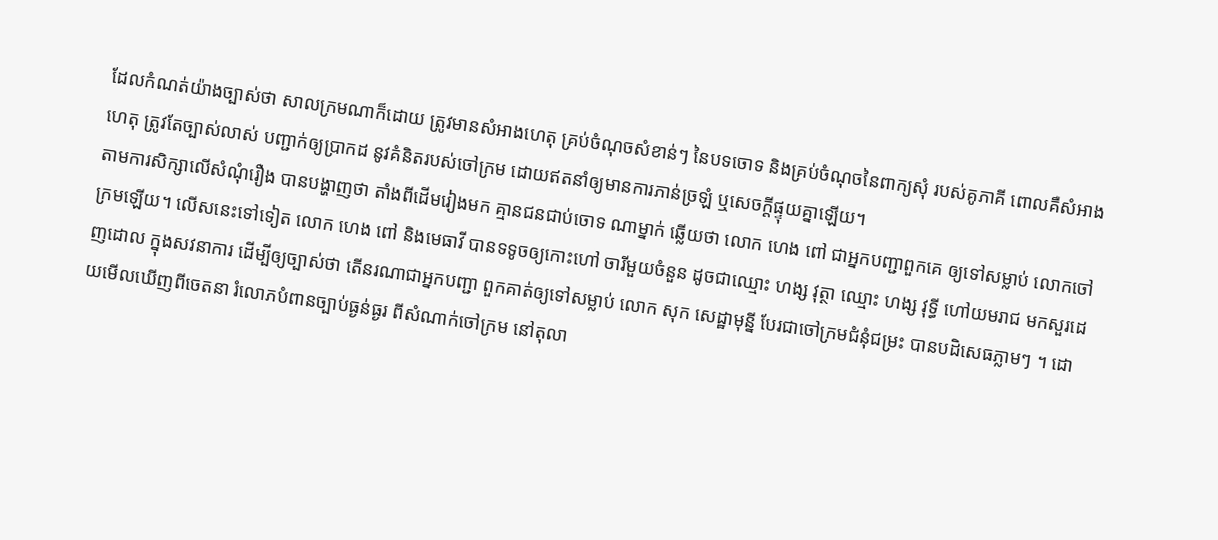ដែលកំណត់យ៉ាងច្បាស់ថា សាលក្រមណាក៏ដោយ ត្រូវមានសំអាងហេតុ គ្រប់ចំណុចសំខាន់ៗ នៃបទចោទ និងគ្រប់ចំណុចនៃពាក្យសុំ របស់គូភាគី ពោលគឺសំអាងហេតុ ត្រូវតែច្បាស់លាស់ បញ្ជាក់ឲ្យប្រាកដ នូវគំនិតរបស់ចៅក្រម ដោយឥតនាំឲ្យមានការភាន់ច្រឡំ ឬសេចក្តីផ្ទុយគ្នាឡើយ។
តាមការសិក្សាលើសំណុំរឿង បានបង្ហាញថា តាំងពីដើមរៀងមក គ្មានជនជាប់ចោទ ណាម្នាក់ ឆ្លើយថា លោក ហេង ពៅ ជាអ្នកបញ្ជាពួកគេ ឲ្យទៅសម្លាប់ លោកចៅក្រមឡើយ។ លើសនេះទៅទៀត លោក ហេង ពៅ និងមេធាវី បានទទូចឲ្យកោះហៅ ចារីមួយចំនួន ដូចជាឈ្មោះ ហង្ស វុត្ថា ឈ្មោះ ហង្ស វុទ្ធី ហៅយមរាជ មកសួរដេញដោល ក្នុងសវនាការ ដើម្បីឲ្យច្បាស់ថា តើនរណាជាអ្នកបញ្ជា ពួកគាត់ឲ្យទៅសម្លាប់ លោក សុក សេដ្ឋាមុន្នី បែរជាចៅក្រមជំនុំជម្រះ បានបដិសេធភ្លាមៗ ។ ដោយមើលឃើញពីចេតនា រំលោភបំពានច្បាប់ធ្ងន់ធ្ងរ ពីសំណាក់ចៅក្រម នៅតុលា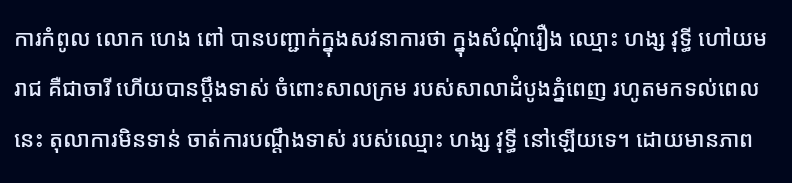ការកំពូល លោក ហេង ពៅ បានបញ្ជាក់ក្នុងសវនាការថា ក្នុងសំណុំរឿង ឈ្មោះ ហង្ស វុទ្ធី ហៅយមរាជ គឺជាចារី ហើយបានប្តឹងទាស់ ចំពោះសាលក្រម របស់សាលាដំបូងភ្នំពេញ រហូតមកទល់ពេលនេះ តុលាការមិនទាន់ ចាត់ការបណ្តឹងទាស់ របស់ឈ្មោះ ហង្ស វុទ្ធី នៅឡើយទេ។ ដោយមានភាព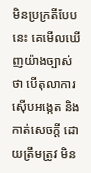មិនប្រក្រតីបែបនេះ គេមើលឃើញយ៉ាងច្បាស់ថា បើតុលាការ ស៊ើបអង្កេត និងកាត់សេចក្តី ដោយត្រឹមត្រូវ មិន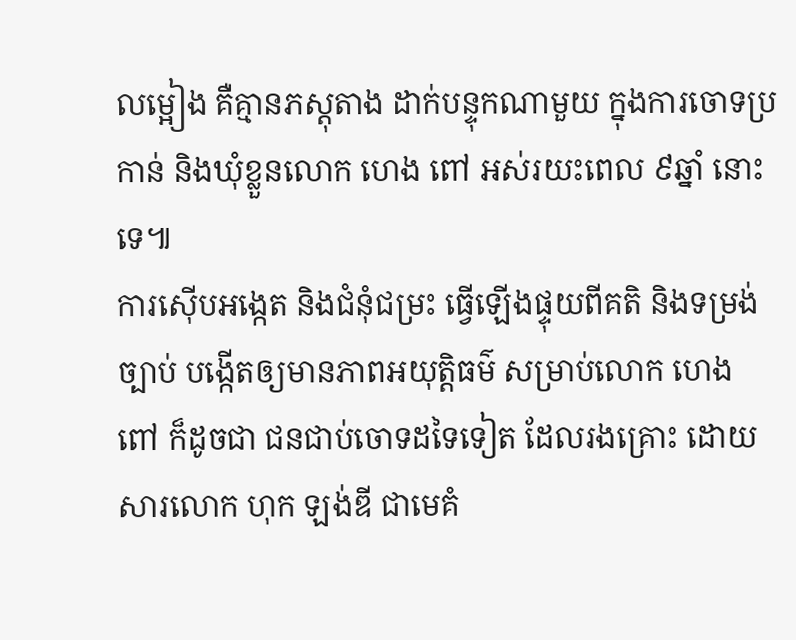លម្អៀង គឺគ្មានភស្តុតាង ដាក់បន្ទុកណាមួយ ក្នុងការចោទប្រកាន់ និងឃុំខ្លួនលោក ហេង ពៅ អស់រយះពេល ៩ឆ្នាំ នោះទេ៕
ការស៊ើបអង្កេត និងជំនុំជម្រះ ធ្វើឡើងផ្ទុយពីគតិ និងទម្រង់ច្បាប់ បង្កើតឲ្យមានភាពអយុត្តិធម៌ សម្រាប់លោក ហេង ពៅ ក៏ដូចជា ជនជាប់ចោទដទៃទៀត ដែលរងគ្រោះ ដោយសារលោក ហុក ឡង់ឌី ជាមេគំ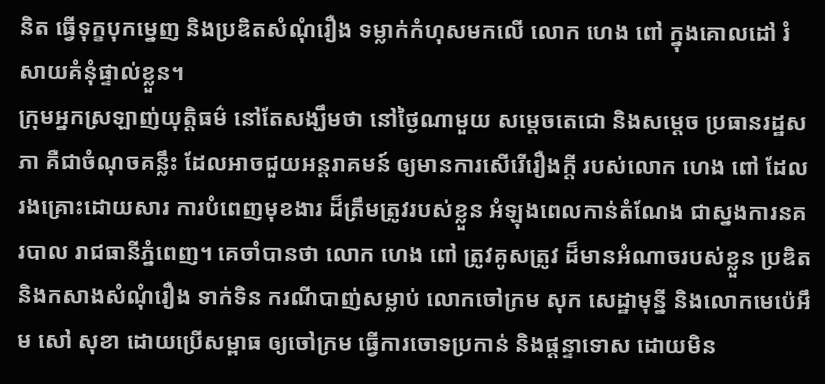និត ធ្វើទុក្ខបុកម្នេញ និងប្រឌិតសំណុំរឿង ទម្លាក់កំហុសមកលើ លោក ហេង ពៅ ក្នុងគោលដៅ រំសាយគំនុំផ្ទាល់ខ្លួន។
ក្រុមអ្នកស្រឡាញ់យុត្តិធម៌ នៅតែសង្ឃឹមថា នៅថ្ងៃណាមួយ សម្តេចតេជោ និងសម្តេច ប្រធានរដ្ឋសភា គឺជាចំណុចគន្លឹះ ដែលអាចជួយអន្តរាគមន៍ ឲ្យមានការសើរើរឿងក្តី របស់លោក ហេង ពៅ ដែលរងគ្រោះដោយសារ ការបំពេញមុខងារ ដ៏ត្រឹមត្រូវរបស់ខ្លួន អំឡុងពេលកាន់តំណែង ជាស្នងការនគរបាល រាជធានីភ្នំពេញ។ គេចាំបានថា លោក ហេង ពៅ ត្រូវគូសត្រូវ ដ៏មានអំណាចរបស់ខ្លួន ប្រឌិតនិងកសាងសំណុំរឿង ទាក់ទិន ករណីបាញ់សម្លាប់ លោកចៅក្រម សុក សេដ្ឋាមុន្នី និងលោកមេប៉េអឹម សៅ សុខា ដោយប្រើសម្ពាធ ឲ្យចៅក្រម ធ្វើការចោទប្រកាន់ និងផ្តន្ទាទោស ដោយមិន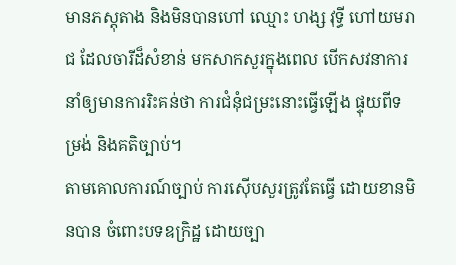មានភស្តុតាង និងមិនបានហៅ ឈ្មោះ ហង្ស វុទ្ធី ហៅយមរាជ ដែលចារីដ៏សំខាន់ មកសាកសួរក្នុងពេល បើកសវនាការ នាំឲ្យមានការរិះគន់ថា ការជំនុំជម្រះនោះធ្វើឡើង ផ្ទុយពីទម្រង់ និងគតិច្បាប់។
តាមគោលការណ៍ច្បាប់ ការស៊ើបសួរត្រូវតែធ្វើ ដោយខានមិនបាន ចំពោះបទឧក្រិដ្ឋ ដោយច្បា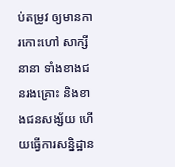ប់តម្រូវ ឲ្យមានការកោះហៅ សាក្សីនានា ទាំងខាងជនរងគ្រោះ និងខាងជនសង្ស័យ ហើយធ្វើការសន្និដ្ឋាន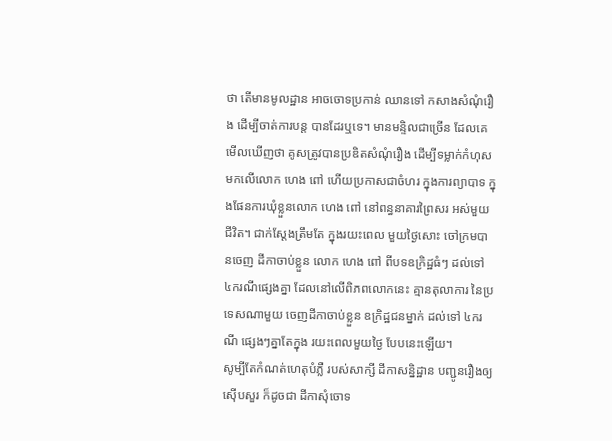ថា តើមានមូលដ្ឋាន អាចចោទប្រកាន់ ឈានទៅ កសាងសំណុំរឿង ដើម្បីចាត់ការបន្ត បានដែរឬទេ។ មានមន្ទិលជាច្រើន ដែលគេមើលឃើញថា គូសត្រូវបានប្រឌិតសំណុំរឿង ដើម្បីទម្លាក់កំហុស មកលើលោក ហេង ពៅ ហើយប្រកាសជាចំហរ ក្នុងការព្យាបាទ ក្នុងផែនការឃុំខ្លួនលោក ហេង ពៅ នៅពន្ធនាគារព្រៃសរ អស់មួយជីវិត។ ជាក់ស្តែងត្រឹមតែ ក្នុងរយះពេល មួយថ្ងៃសោះ ចៅក្រមបានចេញ ដីកាចាប់ខ្លួន លោក ហេង ពៅ ពីបទឧក្រិដ្ឋធំៗ ដល់ទៅ ៤ករណីផ្សេងគ្នា ដែលនៅលើពិភពលោកនេះ គ្មានតុលាការ នៃប្រទេសណាមួយ ចេញដីកាចាប់ខ្លួន ឧក្រិដ្ឋជនម្នាក់ ដល់ទៅ ៤ករណី ផ្សេងៗគ្នាតែក្នុង រយះពេលមួយថ្ងៃ បែបនេះឡើយ។
សូម្បីតែកំណត់ហេតុបំភ្លឺ របស់សាក្សី ដីកាសន្និដ្ឋាន បញ្ជូនរឿងឲ្យស៊ើបសួរ ក៏ដូចជា ដីកាសុំចោទ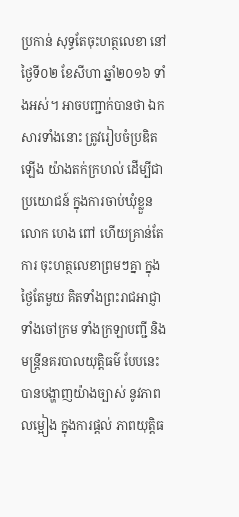ប្រកាន់ សុទ្ធតែចុះហត្ថលេខា នៅថ្ងៃទី០២ ខែសីហា ឆ្នាំ២០១៦ ទាំងអស់។ អាចបញ្ជាក់បានថា ឯកសារទាំងនោះ ត្រូវរៀបចំប្រឌិតឡើង យ៉ាងតក់ក្រហល់ ដើម្បីជាប្រយោជន៍ ក្នុងការចាប់ឃុំខ្លួន លោក ហេង ពៅ ហើយគ្រាន់តែការ ចុះហត្ថលេខាព្រមៗគ្នា ក្នុងថ្ងៃតែមួយ គិតទាំងព្រះរាជអាជ្ញា ទាំងចៅក្រម ទាំងក្រឡាបញ្ជី និងមន្ត្រីនគរបាលយុត្តិធម៌ បែបនេះ បានបង្ហាញយ៉ាងច្បាស់ នូវភាពលម្អៀង ក្នុងការផ្តល់ ភាពយុត្តិធ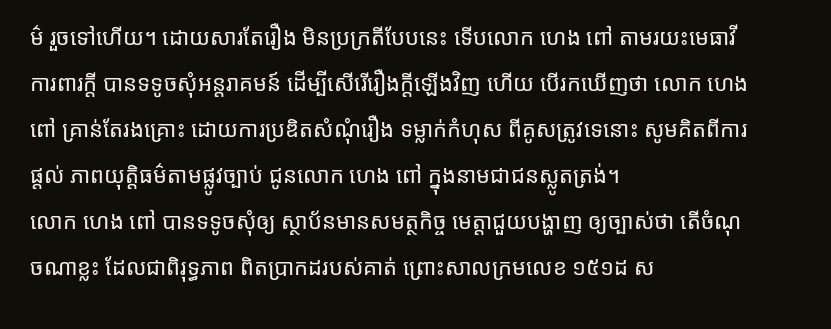ម៌ រួចទៅហើយ។ ដោយសារតែរឿង មិនប្រក្រតីបែបនេះ ទើបលោក ហេង ពៅ តាមរយះមេធាវីការពារក្តី បានទទូចសុំអន្តរាគមន៍ ដើម្បីសើរើរឿងក្តីឡើងវិញ ហើយ បើរកឃើញថា លោក ហេង ពៅ គ្រាន់តែរងគ្រោះ ដោយការប្រឌិតសំណុំរឿង ទម្លាក់កំហុស ពីគូសត្រូវទេនោះ សូមគិតពីការផ្តល់ ភាពយុត្តិធម៌តាមផ្លូវច្បាប់ ជូនលោក ហេង ពៅ ក្នុងនាមជាជនស្លូតត្រង់។
លោក ហេង ពៅ បានទទូចសុំឲ្យ ស្ថាប័នមានសមត្ថកិច្ច មេត្តាជួយបង្ហាញ ឲ្យច្បាស់ថា តើចំណុចណាខ្លះ ដែលជាពិរុទ្ធភាព ពិតប្រាកដរបស់គាត់ ព្រោះសាលក្រមលេខ ១៥១ដ ស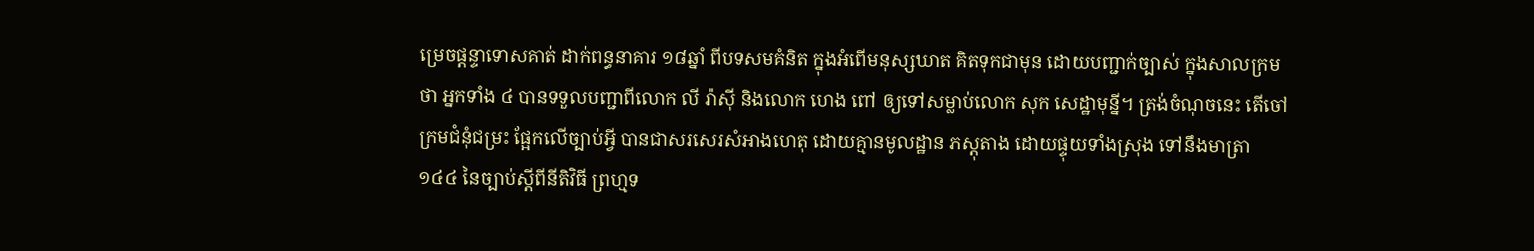ម្រេចផ្តន្ទាទោសគាត់ ដាក់ពន្ធនាគារ ១៨ឆ្នាំ ពីបទសមគំនិត ក្នុងអំពើមនុស្សឃាត គិតទុកជាមុន ដោយបញ្ជាក់ច្បាស់ ក្នុងសាលក្រមថា អ្នកទាំង ៤ បានទទួលបញ្ជាពីលោក លី រ៉ាស៊ី និងលោក ហេង ពៅ ឲ្យទៅសម្លាប់លោក សុក សេដ្ឋាមុន្នី។ ត្រង់ចំណុចនេះ តើចៅក្រមជំនុំជម្រះ ផ្អែកលើច្បាប់អ្វី បានជាសរសេរសំអាងហេតុ ដោយគ្មានមូលដ្ឋាន ភស្តុតាង ដោយផ្ទុយទាំងស្រុង ទៅនឹងមាត្រា ១៤៤ នៃច្បាប់ស្តីពីនីតិវិធី ព្រហ្មទ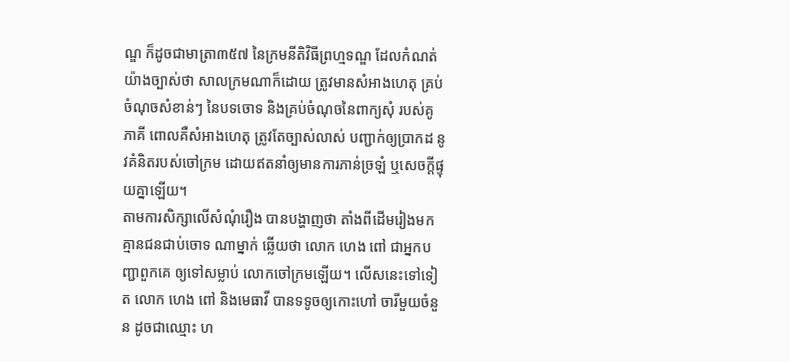ណ្ឌ ក៏ដូចជាមាត្រា៣៥៧ នៃក្រមនីតិវិធីព្រហ្មទណ្ឌ ដែលកំណត់យ៉ាងច្បាស់ថា សាលក្រមណាក៏ដោយ ត្រូវមានសំអាងហេតុ គ្រប់ចំណុចសំខាន់ៗ នៃបទចោទ និងគ្រប់ចំណុចនៃពាក្យសុំ របស់គូភាគី ពោលគឺសំអាងហេតុ ត្រូវតែច្បាស់លាស់ បញ្ជាក់ឲ្យប្រាកដ នូវគំនិតរបស់ចៅក្រម ដោយឥតនាំឲ្យមានការភាន់ច្រឡំ ឬសេចក្តីផ្ទុយគ្នាឡើយ។
តាមការសិក្សាលើសំណុំរឿង បានបង្ហាញថា តាំងពីដើមរៀងមក គ្មានជនជាប់ចោទ ណាម្នាក់ ឆ្លើយថា លោក ហេង ពៅ ជាអ្នកបញ្ជាពួកគេ ឲ្យទៅសម្លាប់ លោកចៅក្រមឡើយ។ លើសនេះទៅទៀត លោក ហេង ពៅ និងមេធាវី បានទទូចឲ្យកោះហៅ ចារីមួយចំនួន ដូចជាឈ្មោះ ហ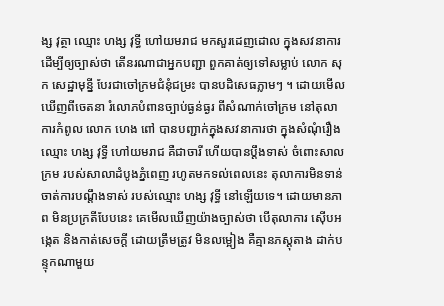ង្ស វុត្ថា ឈ្មោះ ហង្ស វុទ្ធី ហៅយមរាជ មកសួរដេញដោល ក្នុងសវនាការ ដើម្បីឲ្យច្បាស់ថា តើនរណាជាអ្នកបញ្ជា ពួកគាត់ឲ្យទៅសម្លាប់ លោក សុក សេដ្ឋាមុន្នី បែរជាចៅក្រមជំនុំជម្រះ បានបដិសេធភ្លាមៗ ។ ដោយមើលឃើញពីចេតនា រំលោភបំពានច្បាប់ធ្ងន់ធ្ងរ ពីសំណាក់ចៅក្រម នៅតុលាការកំពូល លោក ហេង ពៅ បានបញ្ជាក់ក្នុងសវនាការថា ក្នុងសំណុំរឿង ឈ្មោះ ហង្ស វុទ្ធី ហៅយមរាជ គឺជាចារី ហើយបានប្តឹងទាស់ ចំពោះសាលក្រម របស់សាលាដំបូងភ្នំពេញ រហូតមកទល់ពេលនេះ តុលាការមិនទាន់ ចាត់ការបណ្តឹងទាស់ របស់ឈ្មោះ ហង្ស វុទ្ធី នៅឡើយទេ។ ដោយមានភាព មិនប្រក្រតីបែបនេះ គេមើលឃើញយ៉ាងច្បាស់ថា បើតុលាការ ស៊ើបអង្កេត និងកាត់សេចក្តី ដោយត្រឹមត្រូវ មិនលម្អៀង គឺគ្មានភស្តុតាង ដាក់បន្ទុកណាមួយ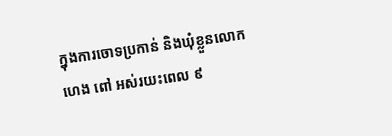ក្នុងការចោទប្រកាន់ និងឃុំខ្លួនលោក ហេង ពៅ អស់រយះពេល ៩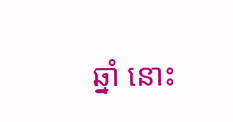ឆ្នាំ នោះ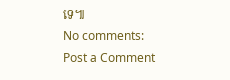ទេ៕
No comments:
Post a Comment